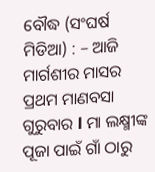ବୌଦ୍ଧ (ସଂଘର୍ଷ ମିଡିଆ) : – ଆଜି ମାର୍ଗଶୀର ମାସର ପ୍ରଥମ ମାଣବସା ଗୁରୁବାର l ମା ଲକ୍ଷ୍ମୀଙ୍କ ପୂଜା ପାଇଁ ଗାଁ ଠାରୁ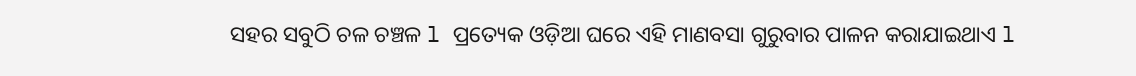ସହର ସବୁଠି ଚଳ ଚଞ୍ଚଳ l ପ୍ରତ୍ୟେକ ଓଡ଼ିଆ ଘରେ ଏହି ମାଣବସା ଗୁରୁବାର ପାଳନ କରାଯାଇଥାଏ l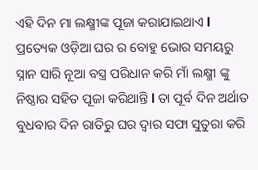ଏହି ଦିନ ମା ଲକ୍ଷ୍ମୀଙ୍କ ପୂଜା କରାଯାଇଥାଏ l ପ୍ରତ୍ୟେକ ଓଡ଼ିଆ ଘର ର ବୋହୁ ଭୋର ସମୟରୁ ସ୍ନାନ ସାରି ନୂଆ ବସ୍ତ୍ର ପରିଧାନ କରି ମାଁ ଲକ୍ଷ୍ମୀ ଙ୍କୁ ନିଷ୍ଠାର ସହିତ ପୂଜା କରିଥାନ୍ତି l ତା ପୂର୍ବ ଦିନ ଅର୍ଥାତ ବୁଧବାର ଦିନ ରାତିରୁ ଘର ଦ୍ୱାର ସଫା ସୁତୁରା କରି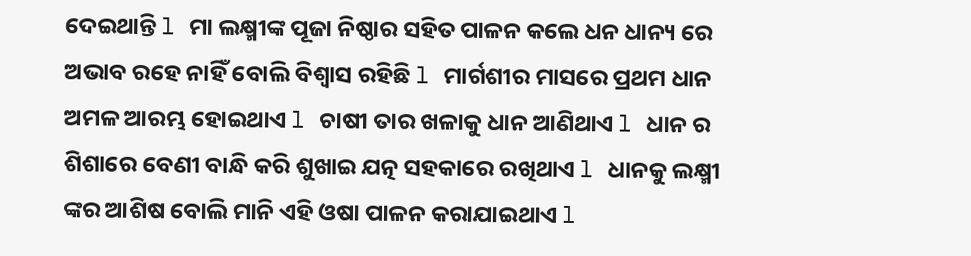ଦେଇଥାନ୍ତି l ମା ଲକ୍ଷ୍ମୀଙ୍କ ପୂଜା ନିଷ୍ଠାର ସହିତ ପାଳନ କଲେ ଧନ ଧାନ୍ୟ ରେ ଅଭାବ ରହେ ନାହିଁ ବୋଲି ବିଶ୍ୱାସ ରହିଛି l ମାର୍ଗଶୀର ମାସରେ ପ୍ରଥମ ଧାନ ଅମଳ ଆରମ୍ଭ ହୋଇଥାଏ l ଚାଷୀ ତାର ଖଳାକୁ ଧାନ ଆଣିଥାଏ l ଧାନ ର ଶିଶାରେ ବେଣୀ ବାନ୍ଧି କରି ଶୁଖାଇ ଯତ୍ନ ସହକାରେ ରଖିଥାଏ l ଧାନକୁ ଲକ୍ଷ୍ମୀ ଙ୍କର ଆଶିଷ ବୋଲି ମାନି ଏହି ଓଷା ପାଳନ କରାଯାଇଥାଏ l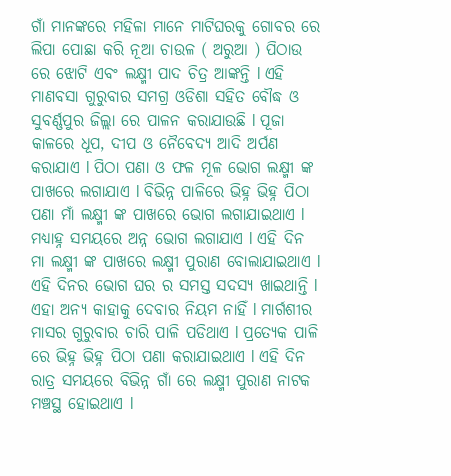ଗାଁ ମାନଙ୍କରେ ମହିଳା ମାନେ ମାଟିଘରକୁ ଗୋବର ରେ ଲିପା ପୋଛା କରି ନୂଆ ଚାଉଳ ( ଅରୁଆ ) ପିଠାଉ ରେ ଝୋଟି ଏବଂ ଲକ୍ଷ୍ମୀ ପାଦ ଚିତ୍ର ଆଙ୍କନ୍ତି l ଏହି ମାଣବସା ଗୁରୁବାର ସମଗ୍ର ଓଡିଶା ସହିତ ବୌଦ୍ଧ ଓ ସୁବର୍ଣ୍ଣପୁର ଜିଲ୍ଲା ରେ ପାଳନ କରାଯାଉଛି l ପୂଜା କାଳରେ ଧୂପ, ଦୀପ ଓ ନୈବେଦ୍ୟ ଆଦି ଅର୍ପଣ କରାଯାଏ l ପିଠା ପଣା ଓ ଫଳ ମୂଳ ଭୋଗ ଲକ୍ଷ୍ମୀ ଙ୍କ ପାଖରେ ଲଗାଯାଏ l ବିଭିନ୍ନ ପାଳିରେ ଭିହ୍ନ ଭିହ୍ନ ପିଠା ପଣା ମାଁ ଲକ୍ଷ୍ମୀ ଙ୍କ ପାଖରେ ଭୋଗ ଲଗାଯାଇଥାଏ l ମଧ୍ୟାହ୍ନ ସମୟରେ ଅନ୍ନ ଭୋଗ ଲଗାଯାଏ l ଏହି ଦିନ ମା ଲକ୍ଷ୍ମୀ ଙ୍କ ପାଖରେ ଲକ୍ଷ୍ମୀ ପୁରାଣ ବୋଲାଯାଇଥାଏ l ଏହି ଦିନର ଭୋଗ ଘର ର ସମସ୍ତ ସଦସ୍ୟ ଖାଇଥାନ୍ତି l ଏହା ଅନ୍ୟ କାହାକୁ ଦେବାର ନିୟମ ନାହିଁ l ମାର୍ଗଶୀର ମାସର ଗୁରୁବାର ଚାରି ପାଳି ପଡିଥାଏ l ପ୍ରତ୍ୟେକ ପାଳି ରେ ଭିହ୍ନ ଭିହ୍ନ ପିଠା ପଣା କରାଯାଇଥାଏ l ଏହି ଦିନ ରାତ୍ର ସମୟରେ ବିଭିନ୍ନ ଗାଁ ରେ ଲକ୍ଷ୍ମୀ ପୁରାଣ ନାଟକ ମଞ୍ଚସ୍ଥ ହୋଇଥାଏ l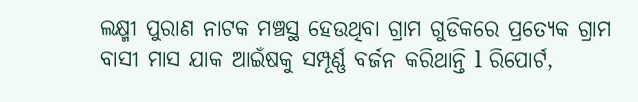ଲକ୍ଷ୍ମୀ ପୁରାଣ ନାଟକ ମଞ୍ଚସ୍ଥ ହେଉଥିବା ଗ୍ରାମ ଗୁଡିକରେ ପ୍ରତ୍ୟେକ ଗ୍ରାମ ବାସୀ ମାସ ଯାକ ଆଇଁଷକୁ ସମ୍ପୂର୍ଣ୍ଣ ବର୍ଜନ କରିଥାନ୍ତି l ରିପୋର୍ଟ,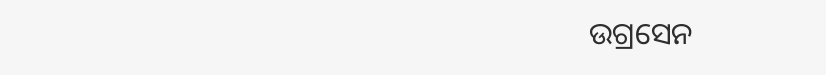ଉଗ୍ରସେନ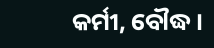କର୍ମୀ, ବୌଦ୍ଧ ।